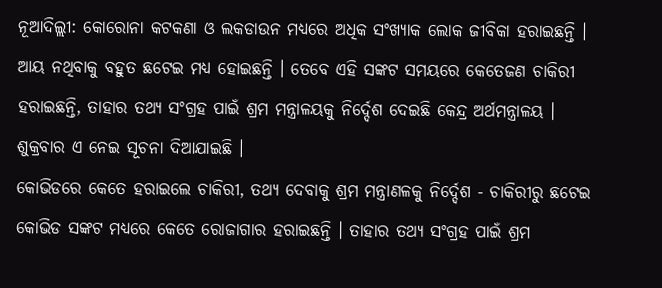ନୂଆଦିଲ୍ଲୀ: କୋରୋନା କଟକଣା ଓ ଲକଡାଉନ ମଧ୍ୟରେ ଅଧିକ ସଂଖ୍ୟାକ ଲୋକ ଜୀବିକା ହରାଇଛନ୍ତି । ଆୟ ନଥିବାକୁ ବହୁତ ଛଟେଇ ମଧ୍ୟ ହୋଇଛନ୍ତି । ତେବେ ଏହି ସଙ୍କଟ ସମୟରେ କେତେଜଣ ଚାକିରୀ ହରାଇଛନ୍ତି, ତାହାର ତଥ୍ୟ ସଂଗ୍ରହ ପାଇଁ ଶ୍ରମ ମନ୍ତ୍ରାଳୟକୁ ନିର୍ଦ୍ଦେଶ ଦେଇଛି କେନ୍ଦ୍ର ଅର୍ଥମନ୍ତ୍ରାଳୟ । ଶୁକ୍ରବାର ଏ ନେଇ ସୂଚନା ଦିଆଯାଇଛି ।
କୋଭିଡରେ କେତେ ହରାଇଲେ ଚାକିରୀ, ତଥ୍ୟ ଦେବାକୁ ଶ୍ରମ ମନ୍ତ୍ରାଣଳକୁ ନିର୍ଦ୍ଦେଶ - ଚାକିରୀରୁ ଛଟେଇ
କୋଭିଡ ସଙ୍କଟ ମଧ୍ୟରେ କେତେ ରୋଜାଗାର ହରାଇଛନ୍ତି । ତାହାର ତଥ୍ୟ ସଂଗ୍ରହ ପାଇଁ ଶ୍ରମ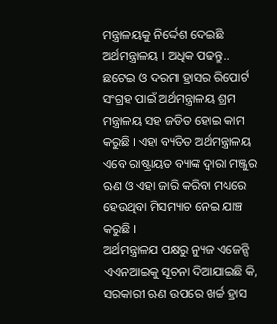ମନ୍ତ୍ରାଳୟକୁ ନିର୍ଦ୍ଦେଶ ଦେଇଛି ଅର୍ଥମନ୍ତ୍ରାଳୟ । ଅଧିକ ପଢନ୍ତୁ..
ଛଟେଇ ଓ ଦରମା ହ୍ରାସର ରିପୋର୍ଟ ସଂଗ୍ରହ ପାଇଁ ଅର୍ଥମନ୍ତ୍ରାଳୟ ଶ୍ରମ ମନ୍ତ୍ରାଳୟ ସହ ଜଡିତ ହୋଇ କାମ କରୁଛି । ଏହା ବ୍ୟତିତ ଅର୍ଥମନ୍ତ୍ରାଳୟ ଏବେ ରାଷ୍ଟ୍ରାୟତ ବ୍ୟାଙ୍କ ଦ୍ବାରା ମଞ୍ଜୁର ଋଣ ଓ ଏହା ଜାରି କରିବା ମଧ୍ୟରେ ହେଉଥିବା ମିସମ୍ୟାଚ ନେଇ ଯାଞ୍ଚ କରୁଛି ।
ଅର୍ଥମନ୍ତ୍ରାଳଯ ପକ୍ଷରୁ ନ୍ୟୁଜ ଏଜେନ୍ସି ଏଏନଆଇକୁ ସୂଚନା ଦିଆଯାଇଛି କି, ସରକାରୀ ଋଣ ଉପରେ ଖର୍ଚ୍ଚ ହ୍ରାସ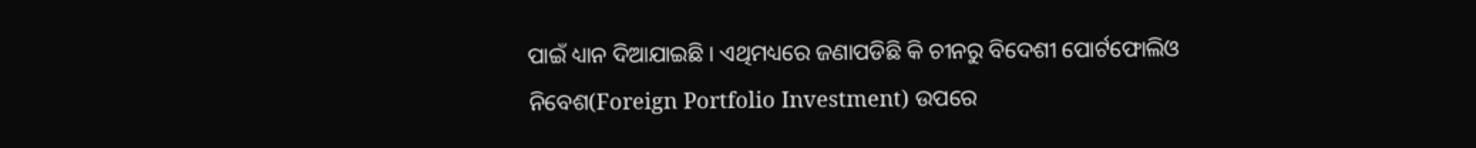ପାଇଁ ଧ୍ୟାନ ଦିଆଯାଇଛି । ଏଥିମଧ୍ୟରେ ଜଣାପଡିଛି କି ଚୀନରୁ ବିଦେଶୀ ପୋର୍ଟଫୋଲିଓ ନିବେଶ(Foreign Portfolio Investment) ଉପରେ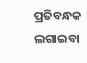ପ୍ରତିବନ୍ଧକ ଲଗାଇବା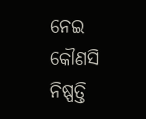ନେଇ କୌଣସି ନିଷ୍ପତ୍ତି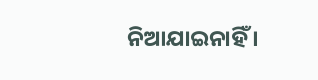ନିଆଯାଇନାହିଁ ।